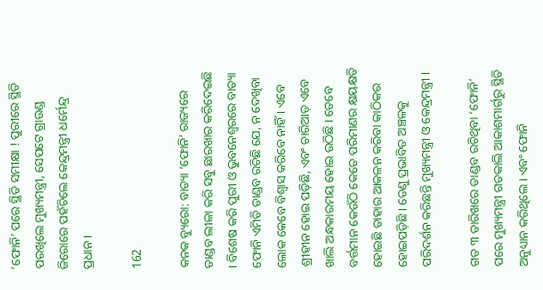‘ଫୋନି’ ପରେ ସ୍ଥିତି ସମୀକ୍ଷା ! ପୁରୀରେ ସ୍ଥିତି ପରଖିଲେ ମୁଖ୍ୟମନ୍ତ୍ରୀ, ସେପଟେ ଗ୍ରାଉଣ୍ଡ ଜିରୋରେ ପହଁଚିଲେ କେନ୍ଦ୍ରମନ୍ତ୍ରୀ ଧର୍ମେନ୍ଦ୍ର ପ୍ରଧାନ ।

162

କନକ ବ୍ୟୁରୋ: ବାତ୍ୟା ‘ଫୋନି’ ରାଜ୍ୟରେ ତାଣ୍ଡବ ଲୀଳା କରି ସବୁ ଛାରଖାର କରିଦେଇଛି । ବିଶେଷ କରି ପୁରୀ ଓ ଭୁବନେଶ୍ୱରରେ ବାତ୍ୟା ଫୋନି ଏମିତି ତାଣ୍ଡବ ରଚିଛି ଯେ, ନ ଦେଖିବା ଲୋକ କେବେ ବିଶ୍ୱାସ କରିବେ ନାହିଁ । ଏବେ ଶ୍ରୀହୀନ ହୋଇ ପଡ଼ିଛି, ଏବଂ ଚାରିଆଡ଼ ଏବେ ଖାଲି ଅନ୍ଧକାରମୟ ହୋଇ ଉଠିଛି । ତେବେ ବର୍ତ୍ତମାନ କେଉଁଠି କେତେ ପରିମାଣର କ୍ଷୟକ୍ଷତି ହୋଇଛି ତାହାର ଆକଳନ କରିବା କାଠିକର ହୋଇପଡ଼ିଛି । ତେଣୁ ପ୍ରଭାବିତ ଅଞ୍ଚଳକୁ ପରିଦର୍ଶନ କରିଛନ୍ତି ମୁଖ୍ୟମନ୍ତ୍ରୀ ଓ କେନ୍ଦ୍ରମନ୍ତ୍ରୀ ।

ଗତ ୩ ତାରିଖରେ ତାଣ୍ଡବ ରଚିଥିବା ‘ଫୋନି’ ପରେ ମୁଖ୍ୟମନ୍ତ୍ରୀ ଗତକାଲି ଆକାଶମାର୍ଗରୁ ସ୍ଥିତି ଅନୁଧ୍ୟାନ କରିଥିଲେ । ଏବଂ ଫୋନି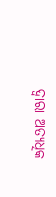ଦ୍ୱାରା ଅତ୍ୟଧିକ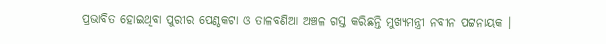ପ୍ରଭାବିତ ହୋଇଥିବା ପୁରୀର ପେଣ୍ଠକଟା ଓ ତାଳବଣିଆ ଅଞ୍ଚଳ ଗସ୍ତ କରିଛନ୍ତି ମୁଖ୍ୟମନ୍ତ୍ରୀ ନବୀନ ପଟ୍ଟନାୟକ ।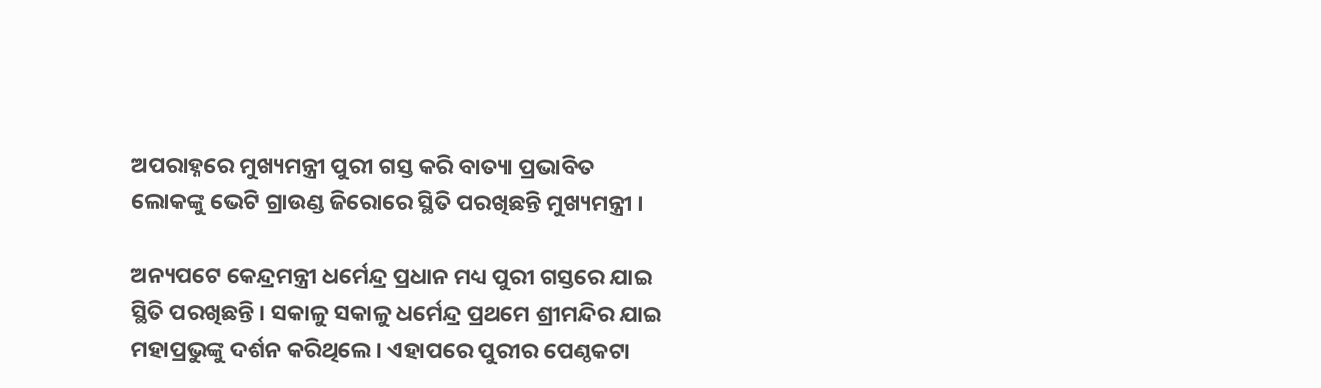ଅପରାହ୍ନରେ ମୁଖ୍ୟମନ୍ତ୍ରୀ ପୁରୀ ଗସ୍ତ କରି ବାତ୍ୟା ପ୍ରଭାବିତ ଲୋକଙ୍କୁ ଭେଟି ଗ୍ରାଉଣ୍ଡ ଜିରୋରେ ସ୍ଥିତି ପରଖିଛନ୍ତି ମୁଖ୍ୟମନ୍ତ୍ରୀ ।

ଅନ୍ୟପଟେ କେନ୍ଦ୍ରମନ୍ତ୍ରୀ ଧର୍ମେନ୍ଦ୍ର ପ୍ରଧାନ ମଧ୍ୟ ପୁରୀ ଗସ୍ତରେ ଯାଇ ସ୍ଥିତି ପରଖିଛନ୍ତି । ସକାଳୁ ସକାଳୁ ଧର୍ମେନ୍ଦ୍ର ପ୍ରଥମେ ଶ୍ରୀମନ୍ଦିର ଯାଇ ମହାପ୍ରଭୁଙ୍କୁ ଦର୍ଶନ କରିଥିଲେ । ଏହାପରେ ପୁରୀର ପେଣ୍ଠକଟା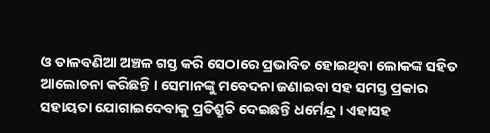ଓ ତାଳବଣିଆ ଅଞ୍ଚଳ ଗସ୍ତ କରି ସେଠାରେ ପ୍ରଭାବିତ ହୋଇଥିବା ଲୋକଙ୍କ ସହିତ ଆଲୋଚନା କରିଛନ୍ତି । ସେମାନଙ୍କୁ ମବେଦନା ଜଣାଇବା ସହ ସମସ୍ତ ପ୍ରକାର ସହାୟତା ଯୋଗାଇଦେବାକୁ ପ୍ରତିଶ୍ରୁତି ଦେଇଛନ୍ତି ଧର୍ମେନ୍ଦ୍ର । ଏହାସହ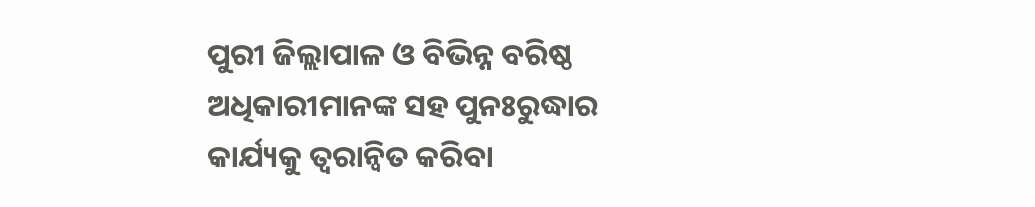ପୁରୀ ଜିଲ୍ଲାପାଳ ଓ ବିଭିନ୍ନ ବରିଷ୍ଠ ଅଧିକାରୀମାନଙ୍କ ସହ ପୁନଃରୁଦ୍ଧାର କାର୍ଯ୍ୟକୁ ତ୍ୱରାନ୍ୱିତ କରିବା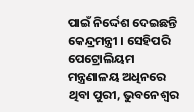ପାଇଁ ନିର୍ଦ୍ଦେଶ ଦେଇଛନ୍ତି କେନ୍ଦ୍ରମନ୍ତ୍ରୀ । ସେହିପରି ପେଟ୍ରୋଲିୟମ ମନ୍ତ୍ରଣାଳୟ ଅଧିନରେ ଥିବା ପୁରୀ, ଭୁବନେଶ୍ୱର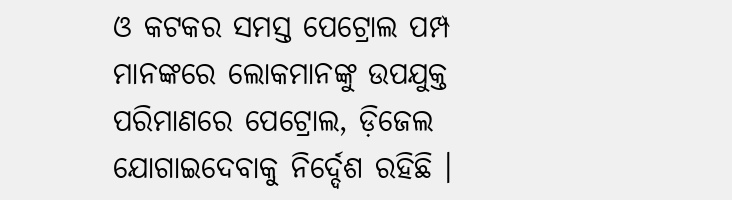ଓ କଟକର ସମସ୍ତ ପେଟ୍ରୋଲ ପମ୍ପ ମାନଙ୍କରେ ଲୋକମାନଙ୍କୁ ଉପଯୁକ୍ତ ପରିମାଣରେ ପେଟ୍ରୋଲ, ଡ଼ିଜେଲ ଯୋଗାଇଦେବାକୁ ନିର୍ଦ୍ଦେଶ ରହିଛି ।